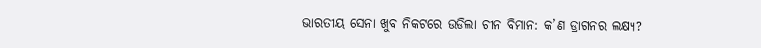ଭାରତୀୟ ସେନା ଖୁବ ନିକଟରେ ଉଡିଲା ଚୀନ ବିମାନ: କ’ଣ ଡ୍ରାଗନର ଲକ୍ଷ୍ୟ?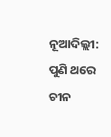ନୂଆଦିଲ୍ଲୀ: ପୁଣି ଥରେ ଚୀନ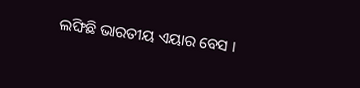ଲଙ୍ଘିଛି ଭାରତୀୟ ଏୟାର ବେସ ।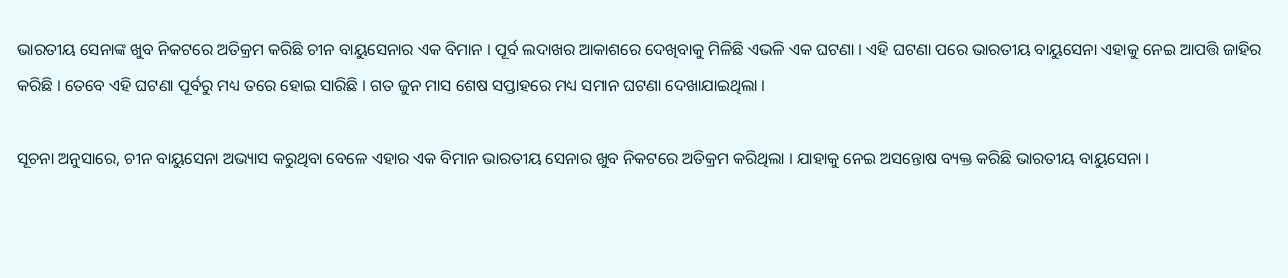ଭାରତୀୟ ସେନାଙ୍କ ଖୁବ ନିକଟରେ ଅତିକ୍ରମ କରିଛି ଚୀନ ବାୟୁସେନାର ଏକ ବିମାନ । ପୂର୍ବ ଲଦାଖର ଆକାଶରେ ଦେଖିବାକୁ ମିଳିଛି ଏଭଳି ଏକ ଘଟଣା । ଏହି ଘଟଣା ପରେ ଭାରତୀୟ ବାୟୁସେନା ଏହାକୁ ନେଇ ଆପତ୍ତି ଜାହିର କରିଛି । ତେବେ ଏହି ଘଟଣା ପୂର୍ବରୁ ମଧ୍ୟ ତରେ ହୋଇ ସାରିଛି । ଗତ ଜୁନ ମାସ ଶେଷ ସପ୍ତାହରେ ମଧ୍ୟ ସମାନ ଘଟଣା ଦେଖାଯାଇଥିଲା ।

ସୂଚନା ଅନୁସାରେ, ଚୀନ ବାୟୁସେନା ଅଭ୍ୟାସ କରୁଥିବା ବେଳେ ଏହାର ଏକ ବିମାନ ଭାରତୀୟ ସେନାର ଖୁବ ନିକଟରେ ଅତିକ୍ରମ କରିଥିଲା । ଯାହାକୁ ନେଇ ଅସନ୍ତୋଷ ବ୍ୟକ୍ତ କରିଛି ଭାରତୀୟ ବାୟୁସେନା ।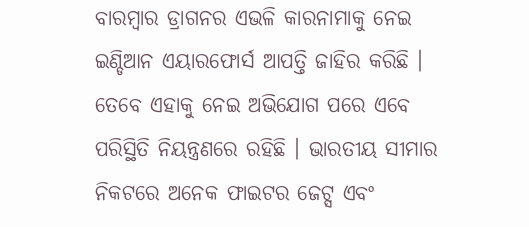ବାରମ୍ବାର ଡ୍ରାଗନର ଏଭଳି କାରନାମାକୁ ନେଇ ଇଣ୍ଡିଆନ ଏୟାରଫୋର୍ସ ଆପତ୍ତି ଜାହିର କରିଛି । ତେବେ ଏହାକୁ ନେଇ ଅଭିଯୋଗ ପରେ ଏବେ ପରିସ୍ଥିତି ନିୟନ୍ତ୍ରଣରେ ରହିଛି । ଭାରତୀୟ ସୀମାର ନିକଟରେ ଅନେକ ଫାଇଟର ଜେଟ୍ସ ଏବଂ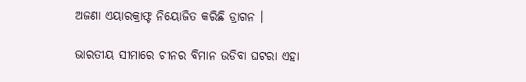ଅଜଣା ଏୟାରକ୍ରାଫ୍ଟ ନିୟୋଜିତ କରିଛି ଡ୍ରାଗନ ।

ଭାରତୀୟ ସୀମାରେ ଚୀନର ବିମାନ ଉଡିବା ଘଟରା ଏହା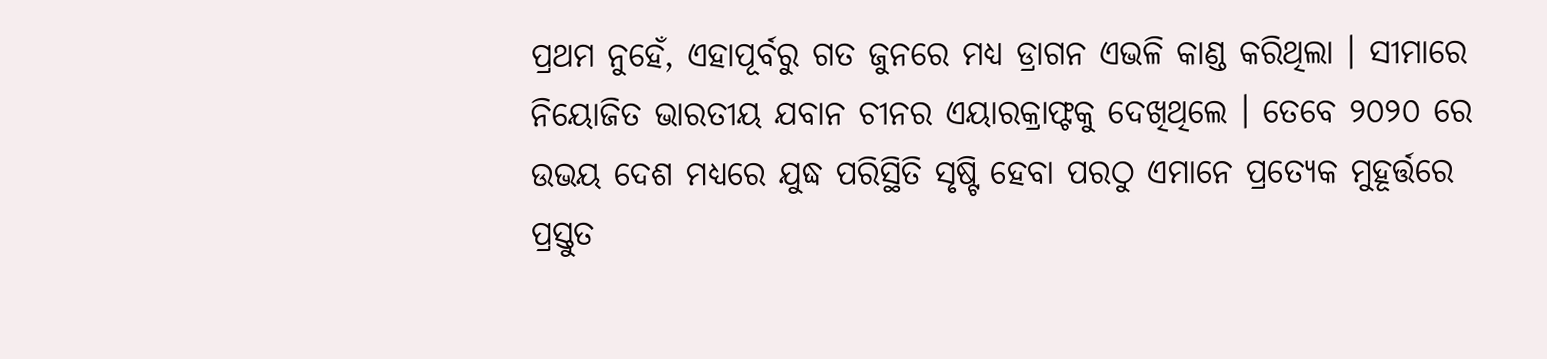ପ୍ରଥମ ନୁହେଁ, ଏହାପୂର୍ବରୁ ଗତ ଜୁନରେ ମଧ୍ୟ ଡ୍ରାଗନ ଏଭଳି କାଣ୍ଡ କରିଥିଲା । ସୀମାରେ ନିୟୋଜିତ ଭାରତୀୟ ଯବାନ ଚୀନର ଏୟାରକ୍ରାଫ୍ଟକୁ ଦେଖିଥିଲେ । ତେବେ ୨୦୨୦ ରେ ଉଭୟ ଦେଶ ମଧ୍ୟରେ ଯୁଦ୍ଧ ପରିସ୍ଥିତି ସୃଷ୍ଟି ହେବା ପରଠୁ ଏମାନେ ପ୍ରତ୍ୟେକ ମୁହୂର୍ତ୍ତରେ ପ୍ରସ୍ତୁତ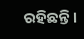ରହିଛନ୍ତି ।